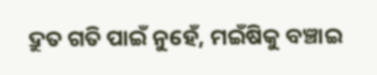ଦ୍ରୁତ ଗତି ପାଇଁ ନୁହେଁ, ମଇଁଷିକୁ ବଞ୍ଚାଇ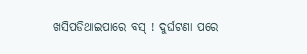ଖସିପଡିଥାଇପାରେ ବସ୍ ! ଦୁର୍ଘଟଣା ପରେ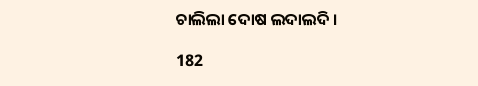ଚାଲିଲା ଦୋଷ ଲଦାଲଦି ।

182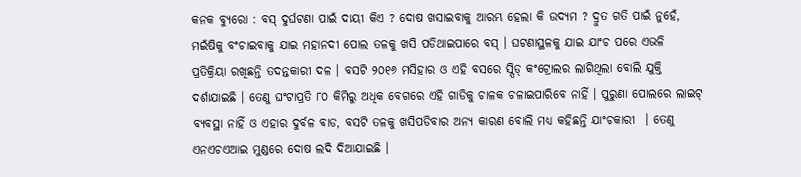କନକ ବ୍ୟୁରୋ : ବସ୍ ଦୁର୍ଘଟଣା ପାଇଁ ଦାୟୀ କିଏ ? ଦୋଷ ଖସାଇବାକୁ ଆରମ୍ଭ ହେଲା କି ଉଦ୍ୟମ ? ଦ୍ରୁତ ଗତି ପାଇଁ ନୁହେଁ, ମଇଁଷିକୁ ବଂଚାଇବାକୁ ଯାଇ ମହାନଦୀ ପୋଲ ତଳକୁ ଖସି ପଡିଥାଇପାରେ ବସ୍ । ଘଟଣାସ୍ଥଳକୁ ଯାଇ ଯାଂଚ ପରେ ଏଭଳି ପ୍ରତିକ୍ରିୟା ରଖିଛନ୍ତି ତଦନ୍ତକାରୀ ଦଳ । ବସଟି ୨୦୧୬ ମସିହାର ଓ ଏହି ବସରେ ସ୍ପିଡ୍ କଂଟ୍ରୋଲର ଲାଗିଥିଲା ବୋଲି ଯୁକ୍ତି ଦର୍ଶାଯାଇଛି । ତେଣୁ ଘଂଟାପ୍ରତି ୮୦ କିମିରୁ ଅଧିକ ବେଗରେ ଏହି ଗାଡିକୁ ଚାଳକ ଚଳାଇପାରିବେ ନାହିଁ । ପୁରୁଣା ପୋଲରେ ଲାଇଟ୍ ବ୍ୟବସ୍ଥା ନାହିଁ ଓ ଏହାର ଦୁର୍ବଳ ବାଡ, ବସଟି ତଳକୁ ଖସିପଡିବାର ଅନ୍ୟ କାରଣ ବୋଲି ମଧ୍ୟ କହିଛନ୍ତି ଯାଂଚକାରୀ  । ତେଣୁ ଏନଏଚଏଆଇ ମୁଣ୍ଡରେ ଦୋଷ ଲଦି ଦିଆଯାଇଛି ।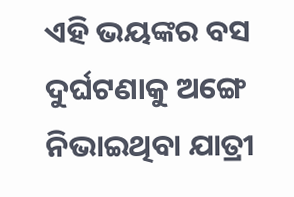ଏହି ଭୟଙ୍କର ବସ ଦୁର୍ଘଟଣାକୁ ଅଙ୍ଗେ ନିଭାଇଥିବା ଯାତ୍ରୀ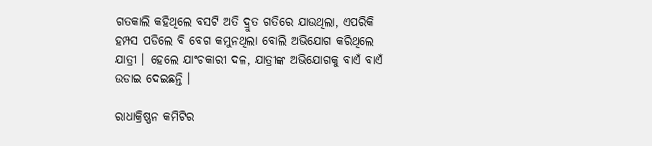ଗତକାଲି କହିଥିଲେ ବସଟି ଅତି ଦ୍ରୁତ ଗତିରେ ଯାଉଥିଲା, ଏପରିକି ହମ୍ପସ ପଡିଲେ ବି ବେଗ କମୁନଥିଲା ବୋଲି ଅଭିଯୋଗ କରିଥିଲେ ଯାତ୍ରୀ । ହେଲେ ଯାଂଚକାରୀ ଦଳ, ଯାତ୍ରୀଙ୍କ ଅଭିଯୋଗକୁ ବାଏଁ ବାଏଁ ଉଡାଇ ଦେଇଛନ୍ତି ।

ରାଧାକ୍ରିଷ୍ଣନ କମିଟିର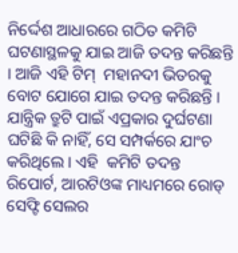ନିର୍ଦ୍ଦେଶ ଆଧାରରେ ଗଠିତ କମିଟି ଘଟଣାସ୍ଥଳକୁ ଯାଇ ଆଜି ତଦନ୍ତ କରିଛନ୍ତି । ଆଜି ଏହି ଟିମ୍  ମହାନଦୀ ଭିତରକୁ ବୋଟ ଯୋଗେ ଯାଇ ତଦନ୍ତ କରିଛନ୍ତି । ଯାନ୍ତ୍ରିକ ତ୍ରୁଟି ପାଇଁ ଏପ୍ରକାର ଦୁର୍ଘଟଣା ଘଟିଛି କି ନାହିଁ, ସେ ସମ୍ପର୍କରେ ଯାଂଚ କରିଥିଲେ । ଏହି  କମିଟି ତଦନ୍ତ ରିପୋର୍ଟ, ଆରଟିଓଙ୍କ ମାଧ୍ୟମରେ ରୋଡ୍ ସେଫ୍ଟି ସେଲର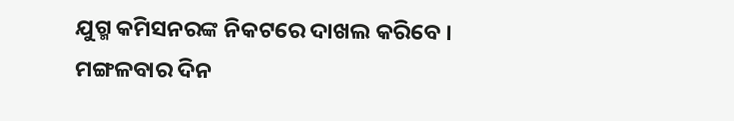ଯୁଗ୍ମ କମିସନରଙ୍କ ନିକଟରେ ଦାଖଲ କରିବେ । ମଙ୍ଗଳବାର ଦିନ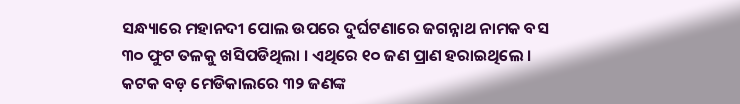ସନ୍ଧ୍ୟାରେ ମହାନଦୀ ପୋଲ ଉପରେ ଦୁର୍ଘଟଣାରେ ଜଗନ୍ନାଥ ନାମକ ବସ ୩୦ ଫୁଟ ତଳକୁ ଖସିପଡିଥିଲା । ଏଥିରେ ୧୦ ଜଣ ପ୍ରାଣ ହରାଇଥିଲେ । କଟକ ବଡ଼ ମେଡିକାଲରେ ୩୨ ଜଣଙ୍କ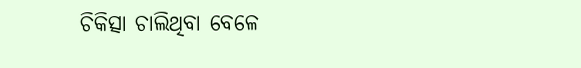ଚିକିତ୍ସା ଚାଲିଥିବା ବେଳେ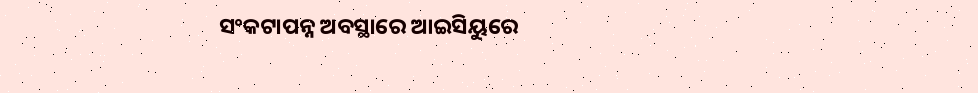ସଂକଟାପନ୍ନ ଅବସ୍ଥାରେ ଆଇସିୟୁରେ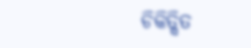ଚିକିତ୍ସିତ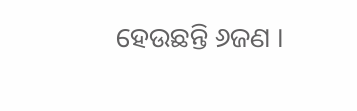ହେଉଛନ୍ତି ୬ଜଣ ।